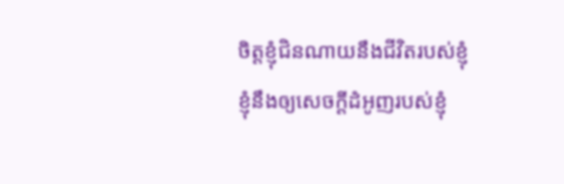ចិត្តខ្ញុំជិនណាយនឹងជីវិតរបស់ខ្ញុំ ខ្ញុំនឹងឲ្យសេចក្ដីដំអូញរបស់ខ្ញុំ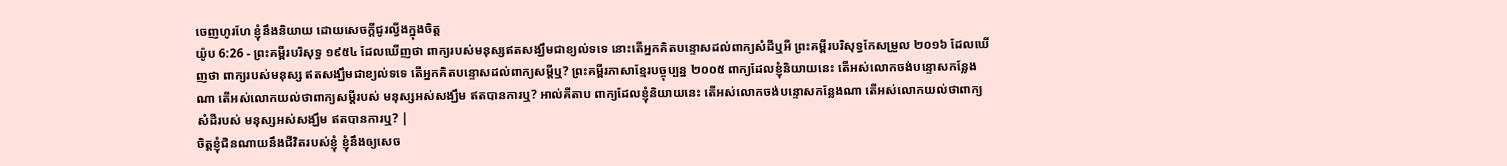ចេញហូរហែ ខ្ញុំនឹងនិយាយ ដោយសេចក្ដីជូរល្វីងក្នុងចិត្ត
យ៉ូប 6:26 - ព្រះគម្ពីរបរិសុទ្ធ ១៩៥៤ ដែលឃើញថា ពាក្យរបស់មនុស្សឥតសង្ឃឹមជាខ្យល់ទទេ នោះតើអ្នកគិតបន្ទោសដល់ពាក្យសំដីឬអី ព្រះគម្ពីរបរិសុទ្ធកែសម្រួល ២០១៦ ដែលឃើញថា ពាក្យរបស់មនុស្ស ឥតសង្ឃឹមជាខ្យល់ទទេ តើអ្នកគិតបន្ទោសដល់ពាក្យសម្ដីឬ? ព្រះគម្ពីរភាសាខ្មែរបច្ចុប្បន្ន ២០០៥ ពាក្យដែលខ្ញុំនិយាយនេះ តើអស់លោកចង់បន្ទោសកន្លែងណា តើអស់លោកយល់ថាពាក្យសម្ដីរបស់ មនុស្សអស់សង្ឃឹម ឥតបានការឬ? អាល់គីតាប ពាក្យដែលខ្ញុំនិយាយនេះ តើអស់លោកចង់បន្ទោសកន្លែងណា តើអស់លោកយល់ថាពាក្យសំដីរបស់ មនុស្សអស់សង្ឃឹម ឥតបានការឬ? |
ចិត្តខ្ញុំជិនណាយនឹងជីវិតរបស់ខ្ញុំ ខ្ញុំនឹងឲ្យសេច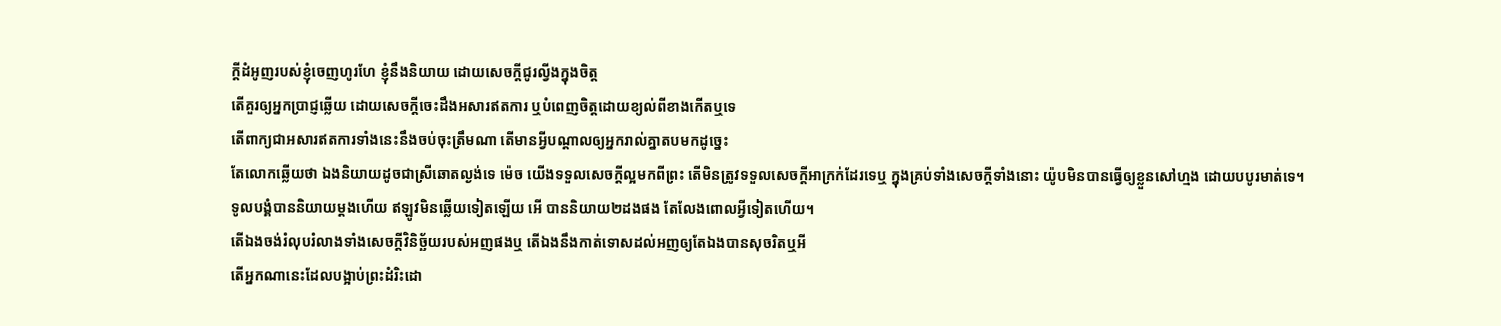ក្ដីដំអូញរបស់ខ្ញុំចេញហូរហែ ខ្ញុំនឹងនិយាយ ដោយសេចក្ដីជូរល្វីងក្នុងចិត្ត
តើគួរឲ្យអ្នកប្រាជ្ញឆ្លើយ ដោយសេចក្ដីចេះដឹងអសារឥតការ ឬបំពេញចិត្តដោយខ្យល់ពីខាងកើតឬទេ
តើពាក្យជាអសារឥតការទាំងនេះនឹងចប់ចុះត្រឹមណា តើមានអ្វីបណ្តាលឲ្យអ្នករាល់គ្នាតបមកដូច្នេះ
តែលោកឆ្លើយថា ឯងនិយាយដូចជាស្រីឆោតល្ងង់ទេ ម៉េច យើងទទួលសេចក្ដីល្អមកពីព្រះ តើមិនត្រូវទទួលសេចក្ដីអាក្រក់ដែរទេឬ ក្នុងគ្រប់ទាំងសេចក្ដីទាំងនោះ យ៉ូបមិនបានធ្វើឲ្យខ្លួនសៅហ្មង ដោយបបូរមាត់ទេ។
ទូលបង្គំបាននិយាយម្តងហើយ ឥឡូវមិនឆ្លើយទៀតឡើយ អើ បាននិយាយ២ដងផង តែលែងពោលអ្វីទៀតហើយ។
តើឯងចង់រំលុបរំលាងទាំងសេចក្ដីវិនិច្ឆ័យរបស់អញផងឬ តើឯងនឹងកាត់ទោសដល់អញឲ្យតែឯងបានសុចរិតឬអី
តើអ្នកណានេះដែលបង្អាប់ព្រះដំរិះដោ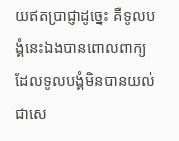យឥតប្រាជ្ញាដូច្នេះ គឺទូលបង្គំនេះឯងបានពោលពាក្យដែលទូលបង្គំមិនបានយល់ ជាសេ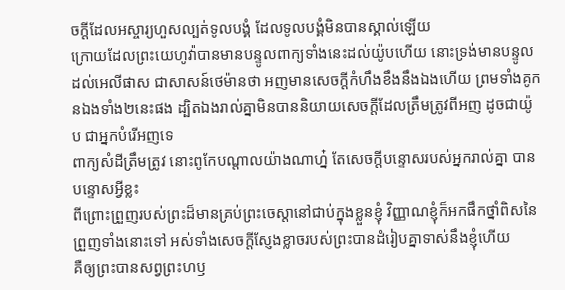ចក្ដីដែលអស្ចារ្យហួសល្បត់ទូលបង្គំ ដែលទូលបង្គំមិនបានស្គាល់ឡើយ
ក្រោយដែលព្រះយេហូវ៉ាបានមានបន្ទូលពាក្យទាំងនេះដល់យ៉ូបហើយ នោះទ្រង់មានបន្ទូលដល់អេលីផាស ជាសាសន៍ថេម៉ានថា អញមានសេចក្ដីកំហឹងខឹងនឹងឯងហើយ ព្រមទាំងគូកនឯងទាំង២នេះផង ដ្បិតឯងរាល់គ្នាមិនបាននិយាយសេចក្ដីដែលត្រឹមត្រូវពីអញ ដូចជាយ៉ូប ជាអ្នកបំរើអញទេ
ពាក្យសំដីត្រឹមត្រូវ នោះពូកែបណ្តាលយ៉ាងណាហ្ន៎ តែសេចក្ដីបន្ទោសរបស់អ្នករាល់គ្នា បានបន្ទោសអ្វីខ្លះ
ពីព្រោះព្រួញរបស់ព្រះដ៏មានគ្រប់ព្រះចេស្តានៅជាប់ក្នុងខ្លួនខ្ញុំ វិញ្ញាណខ្ញុំក៏អកផឹកថ្នាំពិសនៃព្រួញទាំងនោះទៅ អស់ទាំងសេចក្ដីស្ញែងខ្លាចរបស់ព្រះបានដំរៀបគ្នាទាស់នឹងខ្ញុំហើយ
គឺឲ្យព្រះបានសព្វព្រះហឫ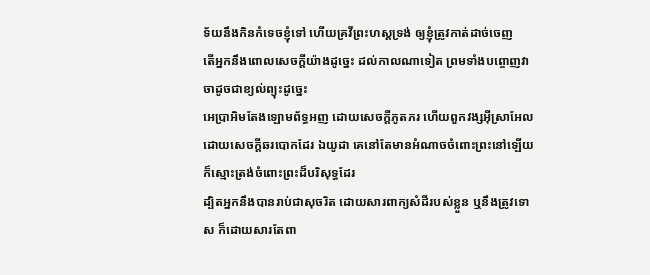ទ័យនឹងកិនកំទេចខ្ញុំទៅ ហើយគ្រវីព្រះហស្តទ្រង់ ឲ្យខ្ញុំត្រូវកាត់ដាច់ចេញ
តើអ្នកនឹងពោលសេចក្ដីយ៉ាងដូច្នេះ ដល់កាលណាទៀត ព្រមទាំងបព្ចោញវាចាដូចជាខ្យល់ព្យុះដូច្នេះ
អេប្រាអិមតែងឡោមព័ទ្ធអញ ដោយសេចក្ដីភូតភរ ហើយពួកវង្សអ៊ីស្រាអែល ដោយសេចក្ដីឆរបោកដែរ ឯយូដា គេនៅតែមានអំណាចចំពោះព្រះនៅឡើយ ក៏ស្មោះត្រង់ចំពោះព្រះដ៏បរិសុទ្ធដែរ
ដ្បិតអ្នកនឹងបានរាប់ជាសុចរិត ដោយសារពាក្យសំដីរបស់ខ្លួន ឬនឹងត្រូវទោស ក៏ដោយសារតែពា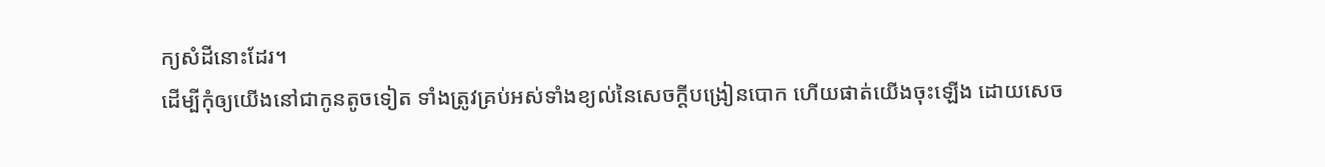ក្យសំដីនោះដែរ។
ដើម្បីកុំឲ្យយើងនៅជាកូនតូចទៀត ទាំងត្រូវគ្រប់អស់ទាំងខ្យល់នៃសេចក្ដីបង្រៀនបោក ហើយផាត់យើងចុះឡើង ដោយសេច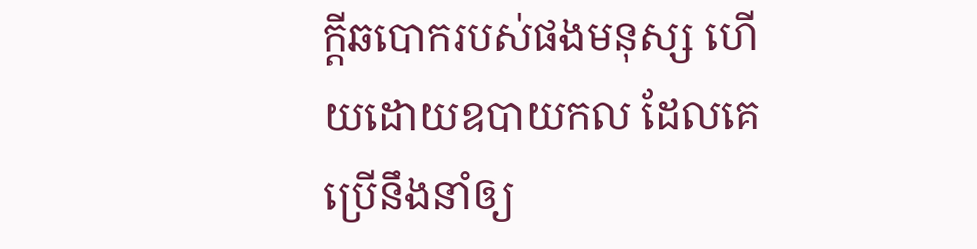ក្ដីឆបោករបស់ផងមនុស្ស ហើយដោយឧបាយកល ដែលគេប្រើនឹងនាំឲ្យ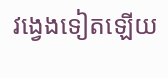វង្វេងទៀតឡើយ